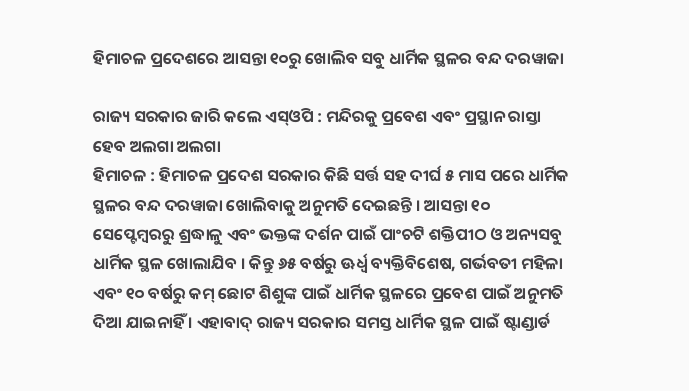ହିମାଚଳ ପ୍ରଦେଶରେ ଆସନ୍ତା ୧୦ରୁ ଖୋଲିବ ସବୁ ଧାର୍ମିକ ସ୍ଥଳର ବନ୍ଦ ଦରୱାଜା

ରାଜ୍ୟ ସରକାର ଜାରି କଲେ ଏସ୍‌ଓପି : ମନ୍ଦିରକୁ ପ୍ରବେଶ ଏବଂ ପ୍ରସ୍ଥାନ ରାସ୍ତା ହେବ ଅଲଗା ଅଲଗା
ହିମାଚଳ : ହିମାଚଳ ପ୍ରଦେଶ ସରକାର କିଛି ସର୍ତ୍ତ ସହ ଦୀର୍ଘ ୫ ମାସ ପରେ ଧାର୍ମିକ ସ୍ଥଳର ବନ୍ଦ ଦରୱାଜା ଖୋଲିବାକୁ ଅନୁମତି ଦେଇଛନ୍ତି । ଆସନ୍ତା ୧୦ ସେପ୍ଟେମ୍ବରରୁ ଶ୍ରଦ୍ଧାଳୁ ଏବଂ ଭକ୍ତଙ୍କ ଦର୍ଶନ ପାଇଁ ପାଂଚଟି ଶକ୍ତିପୀଠ ଓ ଅନ୍ୟସବୁ ଧାର୍ମିକ ସ୍ଥଳ ଖୋଲାଯିବ । କିନ୍ତୁ ୬୫ ବର୍ଷରୁ ଊର୍ଧ୍ୱ ବ୍ୟକ୍ତିବିଶେଷ, ଗର୍ଭବତୀ ମହିଳା ଏବଂ ୧୦ ବର୍ଷରୁ କମ୍‌ ଛୋଟ ଶିଶୁଙ୍କ ପାଇଁ ଧାର୍ମିକ ସ୍ଥଳରେ ପ୍ରବେଶ ପାଇଁ ଅନୁମତି ଦିଆ ଯାଇନାହିଁ । ଏହାବାଦ୍‌ ରାଜ୍ୟ ସରକାର ସମସ୍ତ ଧାର୍ମିକ ସ୍ଥଳ ପାଇଁ ଷ୍ଟାଣ୍ଡାର୍ଡ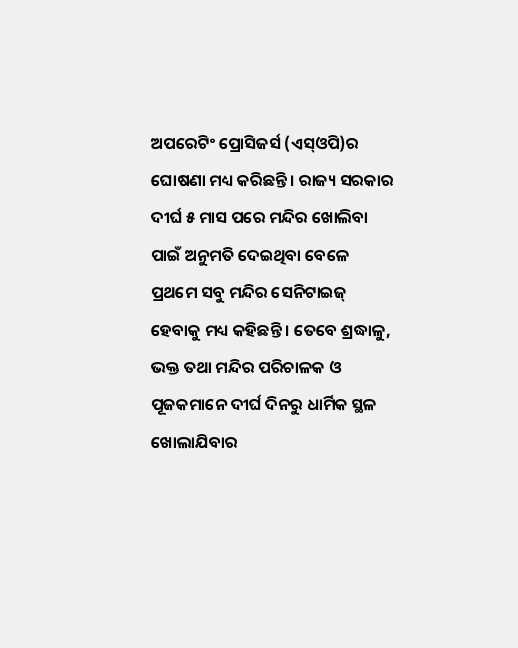ଅପରେଟିଂ ପ୍ରୋସିଜର୍ସ (ଏସ୍‌ଓପି)ର ଘୋଷଣା ମଧ୍ୟ କରିଛନ୍ତି । ରାଜ୍ୟ ସରକାର ଦୀର୍ଘ ୫ ମାସ ପରେ ମନ୍ଦିର ଖୋଲିବା ପାଇଁ ଅନୁମତି ଦେଇଥିବା ବେଳେ ପ୍ରଥମେ ସବୁ ମନ୍ଦିର ସେନିଟାଇଜ୍‌ ହେବାକୁ ମଧ୍ୟ କହିଛନ୍ତି । ତେବେ ଶ୍ରଦ୍ଧାଳୁ, ଭକ୍ତ ତଥା ମନ୍ଦିର ପରିଚାଳକ ଓ ପୂଜକମାନେ ଦୀର୍ଘ ଦିନରୁ ଧାର୍ମିକ ସ୍ଥଳ ଖୋଲାଯିବାର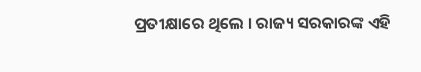ପ୍ରତୀକ୍ଷାରେ ଥିଲେ । ରାଜ୍ୟ ସରକାରଙ୍କ ଏହି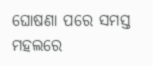ଘୋଷଣା ପରେ ସମସ୍ତ ମହଲରେ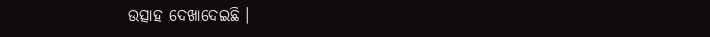ଉତ୍ସାହ ଦେଖାଦେଇଛି ।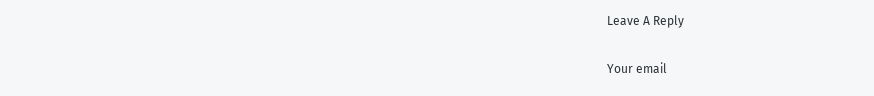Leave A Reply

Your email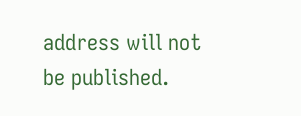address will not be published.